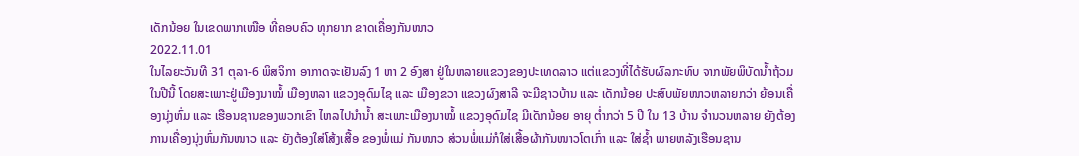ເດັກນ້ອຍ ໃນເຂດພາກເໜືອ ທີ່ຄອບຄົວ ທຸກຍາກ ຂາດເຄື່ອງກັນໜາວ
2022.11.01
ໃນໄລຍະວັນທີ 31 ຕຸລາ-6 ພິສຈິກາ ອາກາດຈະເຢັນລົງ 1 ຫາ 2 ອົງສາ ຢູ່ໃນຫລາຍແຂວງຂອງປະເທດລາວ ແຕ່ແຂວງທີ່ໄດ້ຮັບຜົລກະທົບ ຈາກພັຍພິບັດນໍ້າຖ້ວມໃນປີນີ້ ໂດຍສະເພາະຢູ່ເມືອງນາໝໍ້ ເມືອງຫລາ ແຂວງອຸດົມໄຊ ແລະ ເມືອງຂວາ ແຂວງຜົງສາລີ ຈະມີຊາວບ້ານ ແລະ ເດັກນ້ອຍ ປະສົບພັຍໜາວຫລາຍກວ່າ ຍ້ອນເຄື່ອງນຸ່ງຫົ່ມ ແລະ ເຮືອນຊານຂອງພວກເຂົາ ໄຫລໄປນຳນໍ້າ ສະເພາະເມືອງນາໝໍ້ ເເຂວງອຸດົມໄຊ ມີເດັກນ້ອຍ ອາຍຸ ຕ່ຳກວ່າ 5 ປີ ໃນ 13 ບ້ານ ຈຳນວນຫລາຍ ຍັງຕ້ອງການເຄື່ອງນຸ່ງຫົ່ມກັນໜາວ ແລະ ຍັງຕ້ອງໃສ່ໂສ້ງເສື້ອ ຂອງພໍ່ແມ່ ກັນໜາວ ສ່ວນພໍ່ແມ່ກໍໃສ່ເສື້ອຜ້າກັນໜາວໂຕເກົ່າ ແລະ ໃສ່ຊໍ້າ ພາຍຫລັງເຮືອນຊານ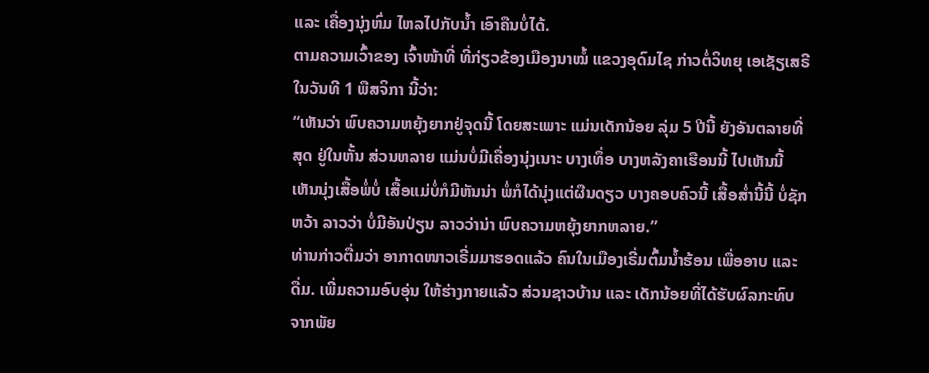ແລະ ເຄື່ອງນຸ່ງຫົ່ມ ໄຫລໄປກັບນໍ້າ ເອົາຄືນບໍ່ໄດ້.
ຕາມຄວາມເວົ້າຂອງ ເຈົ້າໜ້າທີ່ ທີ່ກ່ຽວຂ້ອງເມືອງນາໝໍ້ ແຂວງອຸດົມໄຊ ກ່າວຕໍ່ວິທຍຸ ເອເຊັຽເສຣີ ໃນວັນທີ 1 ພືສຈິກາ ນີ້ວ່າ:
“ເຫັນວ່າ ພົບຄວາມຫຍຸ້ງຍາກຢູ່ຈຸດນີ້ ໂດຍສະເພາະ ແມ່ນເດັກນ້ອຍ ລຸ່ມ 5 ປີນີ້ ຍັງອັນຕລາຍທີ່ສຸດ ຢູ່ໃນຫັ້ນ ສ່ວນຫລາຍ ແມ່ນບໍ່ມີເຄື່ອງນຸ່ງເນາະ ບາງເທຶ່ອ ບາງຫລັງຄາເຮືອນນີ້ ໄປເຫັນນີ້ ເຫັນນຸ່ງເສື້ອພໍ່ບໍ່ ເສື້ອແມ່ບໍ່ກໍມີຫັນນ່າ ພໍ່ກໍໄດ້ນຸ່ງແຕ່ຜືນດຽວ ບາງຄອບຄົວນີ້ ເສື້ອສໍ່ານີ້ນີ້ ບໍ່ຊັກຫວ້າ ລາວວ່າ ບໍ່ມີອັນປ່ຽນ ລາວວ່ານ່າ ພົບຄວາມຫຍຸ້ງຍາກຫລາຍ.”
ທ່ານກ່າວຕື່ມວ່າ ອາກາດໜາວເຣີ່ມມາຮອດແລ້ວ ຄົນໃນເມືອງເຣີ່ມຕົ້ມນໍ້າຮ້ອນ ເພື່ອອາບ ແລະ ດື່ມ. ເພີ່ມຄວາມອົບອຸ່ນ ໃຫ້ຮ່າງກາຍແລ້ວ ສ່ວນຊາວບ້ານ ແລະ ເດັກນ້ອຍທີ່ໄດ້ຮັບຜົລກະທົບ ຈາກພັຍ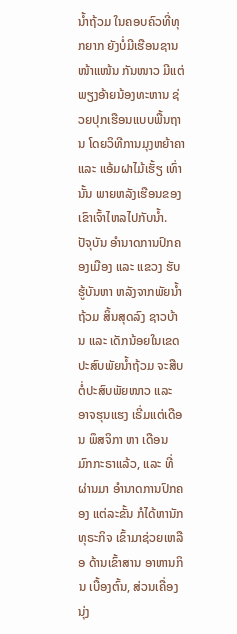ນໍ້າຖ້ວມ ໃນຄອບຄົວທີ່ທຸກຍາກ ຍັງບໍ່ມີເຮືອນຊານໜ້າແໜ້ນ ກັນໜາວ ມີແຕ່ພຽງອ້າຍນ້ອງທະຫານ ຊ່ວຍປຸກເຮືອນແບບພື້ນຖານ ໂດຍວິທີການມຸງຫຍ້າຄາ ແລະ ແອ້ມຝາໄມ້ເຮັ້ຽ ເທົ່ານັ້ນ ພາຍຫລັງເຮືອນຂອງເຂົາເຈົ້າໄຫລໄປກັບນໍ້າ.
ປັຈຸບັນ ອຳນາດການປົກຄອງເມືອງ ແລະ ແຂວງ ຮັບຮູ້ບັນຫາ ຫລັງຈາກພັຍນໍ້າຖ້ວມ ສິ້ນສຸດລົງ ຊາວບ້ານ ແລະ ເດັກນ້ອຍໃນເຂດ ປະສົບພັຍນໍ້າຖ້ວມ ຈະສືບຕໍ່ປະສົບພັຍໜາວ ແລະ ອາຈຮຸນແຮງ ເຣີ່ມແຕ່ເດືອນ ພຶສຈິກາ ຫາ ເດືອນ ມົກກະຣາແລ້ວ, ແລະ ທີ່ຜ່ານມາ ອຳນາດການປົກຄອງ ແຕ່ລະຂັ້ນ ກໍໄດ້ຫານັກທຸຣະກິຈ ເຂົ້າມາຊ່ວຍເຫລືອ ດ້ານເຂົ້າສານ ອາຫານກິນ ເບື້ອງຕົ້ນ, ສ່ວນເຄື່ອງນຸ່ງ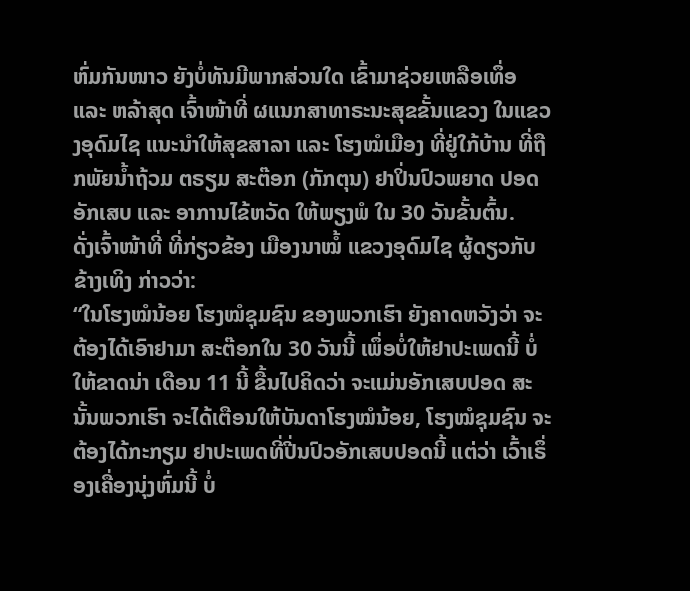ຫົ່ມກັນໜາວ ຍັງບໍ່ທັນມີພາກສ່ວນໃດ ເຂົ້າມາຊ່ວຍເຫລືອເທຶ່ອ ແລະ ຫລ້າສຸດ ເຈົ້າໜ້າທີ່ ຜແນກສາທາຣະນະສຸຂຂັ້ນແຂວງ ໃນແຂວງອຸດົມໄຊ ແນະນຳໃຫ້ສຸຂສາລາ ແລະ ໂຮງໝໍເມືອງ ທີ່ຢູ່ໃກ້ບ້ານ ທີ່ຖືກພັຍນໍ້າຖ້ວມ ຕຣຽມ ສະຕ໊ອກ (ກັກຕຸນ) ຢາປິ່ນປົວພຍາດ ປອດອັກເສບ ແລະ ອາການໄຂ້ຫວັດ ໃຫ້ພຽງພໍ ໃນ 30 ວັນຂັ້ນຕົ້ນ.
ດັ່ງເຈົ້າໜ້າທີ່ ທີ່ກ່ຽວຂ້ອງ ເມືອງນາໝໍ້ ແຂວງອຸດົມໄຊ ຜູ້ດຽວກັບຂ້າງເທິງ ກ່າວວ່າ:
“ໃນໂຮງໝໍນ້ອຍ ໂຮງໝໍຊຸມຊົນ ຂອງພວກເຮົາ ຍັງຄາດຫວັງວ່າ ຈະຕ້ອງໄດ້ເອົາຢາມາ ສະຕ໊ອກໃນ 30 ວັນນີ້ ເພຶ່ອບໍ່ໃຫ້ຢາປະເພດນີ້ ບໍ່ໃຫ້ຂາດນ່າ ເດືອນ 11 ນີ້ ຂື້ນໄປຄິດວ່າ ຈະແມ່ນອັກເສບປອດ ສະນັ້ນພວກເຮົາ ຈະໄດ້ເຕືອນໃຫ້ບັນດາໂຮງໝໍນ້ອຍ, ໂຮງໝໍຊຸມຊົນ ຈະຕ້ອງໄດ້ກະກຽມ ຢາປະເພດທີ່ປີ່ນປົວອັກເສບປອດນີ້ ແຕ່ວ່າ ເວົ້າເຣຶ່ອງເຄື່ອງນຸ່ງຫົ່ມນີ້ ບໍ່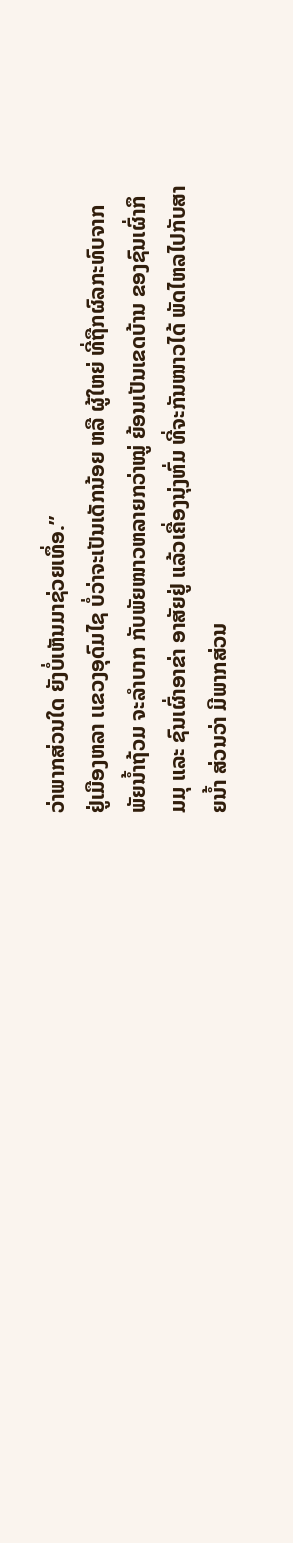ວ່າພາກສ່ວນໃດ ຍັງບໍ່ເຫັນມາຊ່ວຍເທຶ່ອ.”
ຢູ່ເມືອງຫລາ ເເຂວງອຸດົມໄຊ ບໍ່ວ່າຈະເປັນເດັກນ້ອຍ ຫລື ຜູ້ໃຫຍ່ ທີ່ຖືກຜົລກະທົບຈາກພັຍນໍ້າຖ້ວມ ຈະລຳບາກ ກັບພັຍໜາວຫລາຍກວ່າໝູ່ ຍ້ອນເປັນເຂດບ້ານ ຂອງຊົນເຜົ່າກຶມມຸ ແລະ ຊົນເຜົ່າອາຂ່າ ອາສັຍຢູ່ ແລ້ວເຄື່ອງນຸ່ງຫົ່ມ ທີ່ຈະກັນໜາວໄດ້ ພັດໄຫລໄປກັບສາຍນໍ້າ ສ່ວນວ່າ ມີພາກສ່ວນ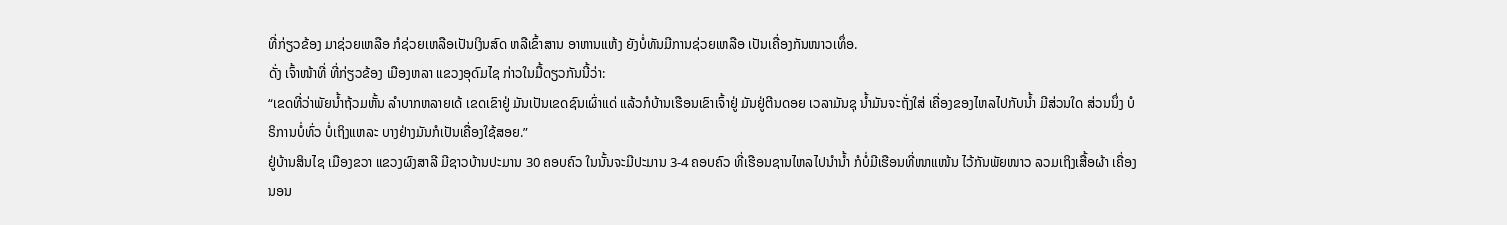ທີ່ກ່ຽວຂ້ອງ ມາຊ່ວຍເຫລືອ ກໍຊ່ວຍເຫລືອເປັນເງິນສົດ ຫລືເຂົ້າສານ ອາຫານແຫ້ງ ຍັງບໍ່ທັນມີການຊ່ວຍເຫລືອ ເປັນເຄື່ອງກັນໜາວເທຶ່ອ.
ດັ່ງ ເຈົ້າໜ້າທີ່ ທີ່ກ່ຽວຂ້ອງ ເມືອງຫລາ ແຂວງອຸດົມໄຊ ກ່າວໃນມື້ດຽວກັນນີ້ວ່າ:
“ເຂດທີ່ວ່າພັຍນໍ້າຖ້ວມຫັ້ນ ລຳບາກຫລາຍເດ້ ເຂດເຂົາຢູ່ ມັນເປັນເຂດຊົນເຜົ່າແດ່ ແລ້ວກໍບ້ານເຮືອນເຂົາເຈົ້າຢູ່ ມັນຢູ່ຕີນດອຍ ເວລາມັນຊຸ ນໍ້າມັນຈະຖັ່ງໃສ່ ເຄື່ອງຂອງໄຫລໄປກັບນໍ້າ ມີສ່ວນໃດ ສ່ວນນຶ່ງ ບໍຣິການບໍ່ທົ່ວ ບໍ່ເຖິງແຫລະ ບາງຢ່າງມັນກໍເປັນເຄື່ອງໃຊ້ສອຍ.”
ຢູ່ບ້ານສິນໄຊ ເມືອງຂວາ ແຂວງຜົງສາລີ ມີຊາວບ້ານປະມານ 30 ຄອບຄົວ ໃນນັ້ນຈະມີປະມານ 3-4 ຄອບຄົວ ທີ່ເຮືອນຊານໄຫລໄປນຳນໍ້າ ກໍບໍ່ມີເຮືອນທີ່ໜາແໜ້ນ ໄວ້ກັນພັຍໜາວ ລວມເຖິງເສື້ອຜ້າ ເຄື່ອງນອນ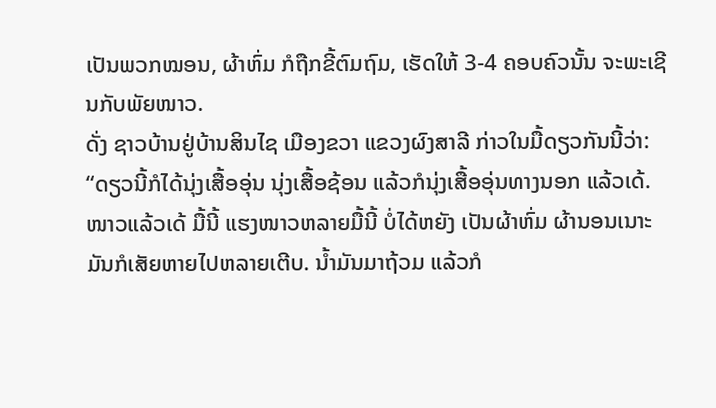ເປັນພວກໝອນ, ຜ້າຫົ່ມ ກໍຖືກຂີ້ຕົມຖົມ, ເຮັດໃຫ້ 3-4 ຄອບຄົວນັ້ນ ຈະພະເຊີນກັບພັຍໜາວ.
ດັ່ງ ຊາວບ້ານຢູ່ບ້ານສິນໄຊ ເມືອງຂວາ ແຂວງຜົງສາລີ ກ່າວໃນມື້ດຽວກັນນີ້ວ່າ:
“ດຽວນີ້ກໍໄດ້ນຸ່ງເສື້ອອຸ່ນ ນຸ່ງເສື້ອຊ້ອນ ແລ້ວກໍນຸ່ງເສື້ອອຸ່ນທາງນອກ ແລ້ວເດ້. ໜາວແລ້ວເດ້ ມື້ນີ້ ແຮງໜາວຫລາຍມື້ນີ້ ບໍ່ໄດ້ຫຍັງ ເປັນຜ້າຫົ່ມ ຜ້ານອນເນາະ ມັນກໍເສັຍຫາຍໄປຫລາຍເຕີບ. ນໍ້າມັນມາຖ້ວມ ແລ້ວກໍ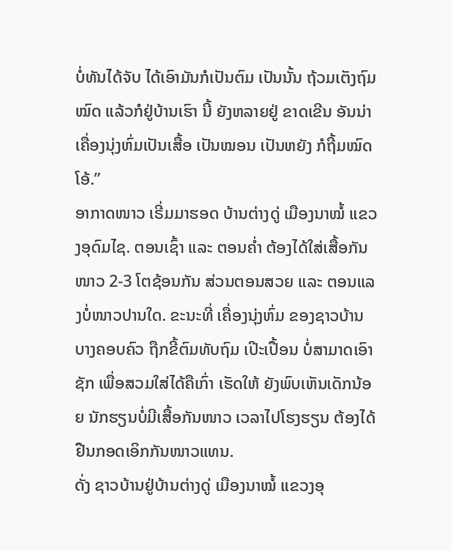ບໍ່ທັນໄດ້ຈັບ ໄດ້ເອົາມັນກໍເປັນຕົມ ເປັນນັ້ນ ຖ້ວມເຕັງຖົມໝົດ ແລ້ວກໍຢູ່ບ້ານເຮົາ ນີ້ ຍັງຫລາຍຢູ່ ຂາດເຂີນ ອັນນ່າ ເຄື່ອງນຸ່ງຫົ່ມເປັນເສື້ອ ເປັນໝອນ ເປັນຫຍັງ ກໍຖີ້ມໝົດ ໂອ້.”
ອາກາດໜາວ ເຣີ່ມມາຮອດ ບ້ານຕ່າງດູ່ ເມືອງນາໝໍ້ ແຂວງອຸດົມໄຊ. ຕອນເຊົ້າ ແລະ ຕອນຄໍ່າ ຕ້ອງໄດ້ໃສ່ເສື້ອກັນໜາວ 2-3 ໂຕຊ້ອນກັນ ສ່ວນຕອນສວຍ ແລະ ຕອນແລງບໍ່ໜາວປານໃດ. ຂະນະທີ່ ເຄື່ອງນຸ່ງຫົ່ມ ຂອງຊາວບ້ານ ບາງຄອບຄົວ ຖືກຂີ້ຕົມທັບຖົມ ເປີະເປື້ອນ ບໍ່ສາມາດເອົາຊັກ ເພື່ອສວມໃສ່ໄດ້ຄືເກົ່າ ເຮັດໃຫ້ ຍັງພົບເຫັນເດັກນ້ອຍ ນັກຮຽນບໍ່ມີເສື້ອກັນໜາວ ເວລາໄປໂຮງຮຽນ ຕ້ອງໄດ້ຢືນກອດເອິກກັນໜາວແທນ.
ດັ່ງ ຊາວບ້ານຢູ່ບ້ານຕ່າງດູ່ ເມືອງນາໝໍ້ ແຂວງອຸ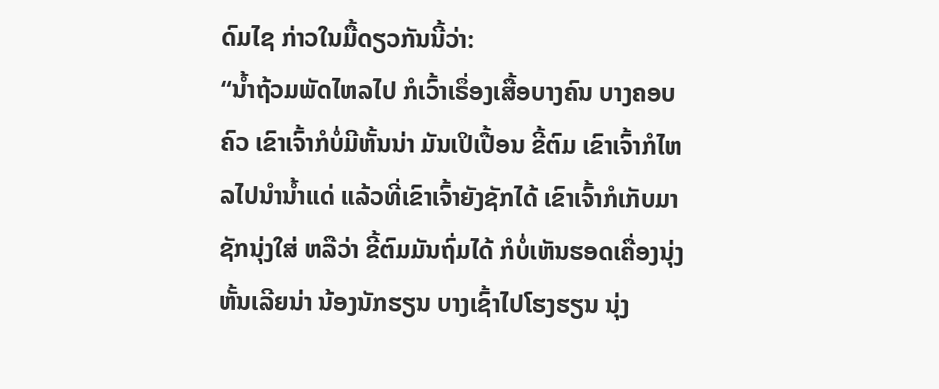ດົມໄຊ ກ່າວໃນມື້ດຽວກັນນີ້ວ່າ:
“ນໍ້າຖ້ວມພັດໄຫລໄປ ກໍເວົ້າເຣຶ່ອງເສື້ອບາງຄົນ ບາງຄອບຄົວ ເຂົາເຈົ້າກໍບໍ່ມີຫັ້ນນ່າ ມັນເປິເປື້ອນ ຂີ້ຕົມ ເຂົາເຈົ້າກໍໄຫລໄປນຳນໍ້າແດ່ ແລ້ວທີ່ເຂົາເຈົ້າຍັງຊັກໄດ້ ເຂົາເຈົ້າກໍເກັບມາຊັກນຸ່ງໃສ່ ຫລືວ່າ ຂີ້ຕົມມັນຖົ່ມໄດ້ ກໍບໍ່ເຫັນຮອດເຄື່ອງນຸ່ງຫັ້ນເລີຍນ່າ ນ້ອງນັກຮຽນ ບາງເຊົ້າໄປໂຮງຮຽນ ນຸ່ງ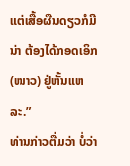ແຕ່ເສື້ອຜືນດຽວກໍມີນ່າ ຕ້ອງໄດ້ກອດເອິກ (ໜາວ) ຢູ່ຫັ້ນແຫລະ.”
ທ່ານກ່າວຕື່ມວ່າ ບໍ່ວ່າ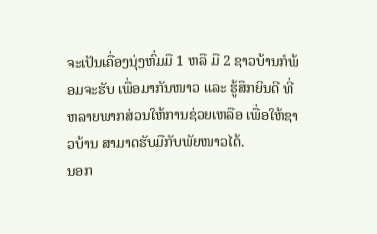ຈະເປັນເຄື່ອງນຸ່ງຫົ່ມມື 1 ຫລື ມື 2 ຊາວບ້ານກໍພ້ອມຈະຮັບ ເພື່ອມາກັນໜາວ ແລະ ຮູ້ສຶກຍິນດີ ທີ່ຫລາຍພາກສ່ວນໃຫ້ການຊ່ວຍເຫລືອ ເພື່ອໃຫ້ຊາວບ້ານ ສາມາດຮັບມືກັບພັຍໜາວໄດ້.
ນອກ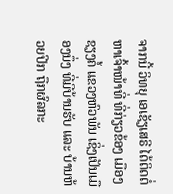ຈາກນີ້ ວິທຍຸ ເອເຊັຽເສຣີ ໄດ້ຕິດຕໍ່ຫາເຈົ້າໜ້າທີ່ ທີ່ກ່ຽວຂ້ອງ ເມືອງຊຽງຄໍ້ ແຂວງຫົວພັນ ເຊິ່ງເປັນເມືອງນຶ່ງ ທີ່ມີບ້ານຮັບ ແລະ ບ້ານຫ້ວຍປີກ ຖືກຜົລກະ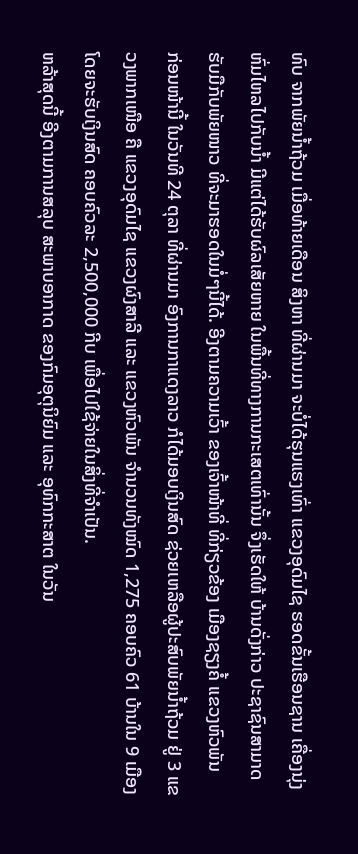ທົບ ຈາກພັຍນໍ້າຖ້ວມ ເມື່ອທ້າຍເດືອນ ສິງຫາ ທີ່ຜ່ານມາ ຈະບໍ່ໄດ້ຮຸນແຮງເທົ່າ ແຂວງອຸດົມໄຊ ຮອດຂັ້ນເຮືອນຊານ ເຄື່ອງນຸ່ງຫົ່ມໄຫລໄປກັບນໍ້າ ມີແຕ່ໄດ້ຮັບຜົລເສັຍຫາຍ ໃນພື້ນທີ່ທາງການກະເສຕເທົ່ານັ້ນ ຈຶ່ງເຮັດໃຫ້ ບ້ານດັ່ງກ່າວ ປະຊາຊົນສາມາດຮັບມືກັບພັຍໜາວ ທີ່ຈະມາຮອດໃນມໍ່ໆນີ້ໄດ້. ອີງຕາມຄວາມເວົ້າ ຂອງເຈົ້າໜ້າທີ່ ທີ່ກ່ຽວຂ້ອງ ເມືອງຊຽງຄໍ້ ແຂວງຫົວພັນ
ກ່ອນໜ້ານີ້ ໃນວັນທີ 24 ຕຸລາ ທີ່ຜ່ານມາ ອົງການກາແດງລາວ ກໍໄດ້ມອບເງິນສົດ ຊ່ວຍເຫລືອຜູ້ປະສົບພັຍນໍ້າຖ້ວມ ຢູ່ 3 ແຂວງພາກເໜືອ ຄື ແຂວງອຸດົມໄຊ ແຂວງຜົງສາລີ ແລະ ແຂວງຫົວພັນ ຈຳນວນທັງໝົດ 1,275 ຄອບຄົວ 61 ບ້ານໃນ 9 ເມືອງ ໂດຍຈະຮັບເງິນສົດ ຄອບຄົວລະ 2,500,000 ກີບ ເພື່ອໄປໃຊ້ຈ່າຍໃນສິ່ງທີ່ຈຳເປັນ.
ຫລ້າສຸດນີ້ ອີງຕາມການສລຸບ ສະພາບອາກາດ ຂອງກົມອຸຕຸນິຍົມ ແລະ ອຸທົກກະສາຕ ໃນວັນ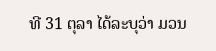ທີ 31 ຕຸລາ ໄດ້ລະບຸວ່າ ມວນ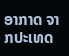ອາກາດ ຈາກປະເທດ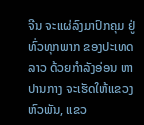ຈີນ ຈະແຜ່ລົງມາປົກຄຸມ ຢູ່ທົ່ວທຸກພາກ ຂອງປະເທດລາວ ດ້ວຍກຳລັງອ່ອນ ຫາ ປານກາງ ຈະເຮັດໃຫ້ແຂວງຫົວພັນ, ແຂວ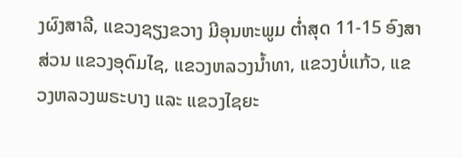ງຜົງສາລີ, ແຂວງຊຽງຂວາງ ມີອຸນຫະພູມ ຕໍ່າສຸດ 11-15 ອົງສາ ສ່ວນ ແຂວງອຸດົມໄຊ, ແຂວງຫລວງນໍ້າທາ, ແຂວງບໍ່ແກ້ວ, ແຂວງຫລວງພຣະບາງ ແລະ ແຂວງໄຊຍະ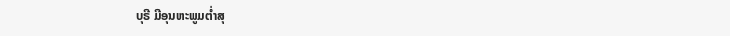ບຸຣີ ມີອຸນຫະພູມຕໍ່າສຸ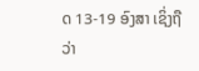ດ 13-19 ອົງສາ ເຊິ່ງຖືວ່າ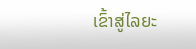ເຂົ້າສູ່ໄລຍະ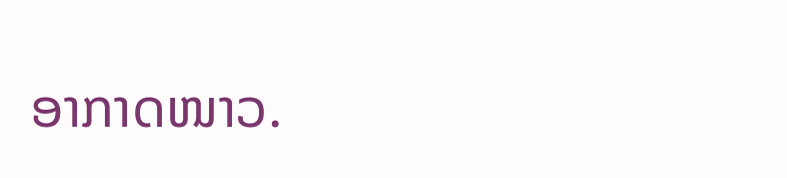ອາກາດໜາວ.